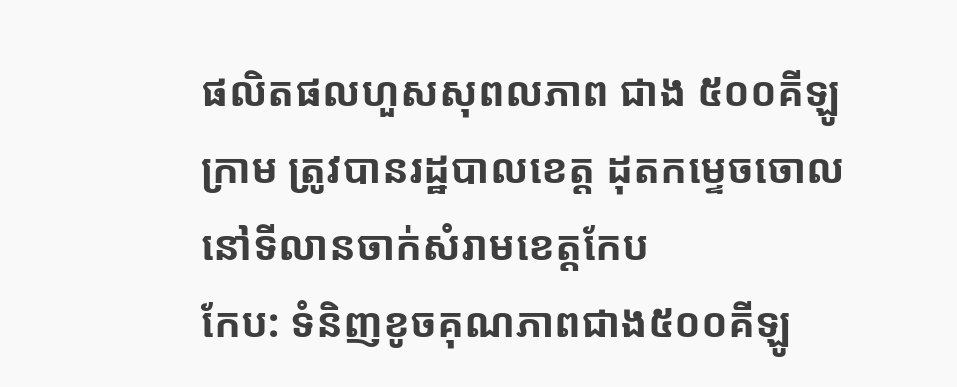ផលិតផលហួសសុពលភាព ជាង ៥០០គីឡូ ក្រាម ត្រូវបានរដ្ឋបាលខេត្ត ដុតកម្ទេចចោល នៅទីលានចាក់សំរាមខេត្តកែប
កែប: ទំនិញខូចគុណភាពជាង៥០០គីឡូ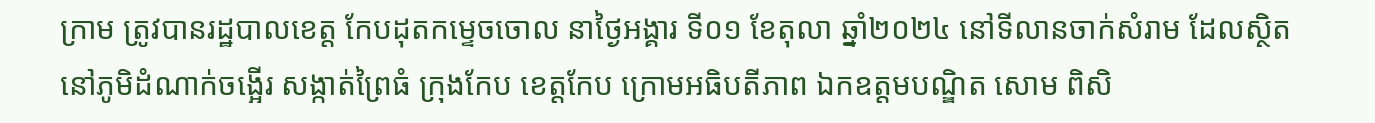ក្រាម ត្រូវបានរដ្ឋបាលខេត្ត កែបដុតកម្ទេចចោល នាថ្ងៃអង្គារ ទី០១ ខែតុលា ឆ្នាំ២០២៤ នៅទីលានចាក់សំរាម ដែលស្ថិតនៅភូមិដំណាក់ចង្អើរ សង្កាត់ព្រៃធំ ក្រុងកែប ខេត្តកែប ក្រោមអធិបតីភាព ឯកឧត្តមបណ្ឌិត សោម ពិសិ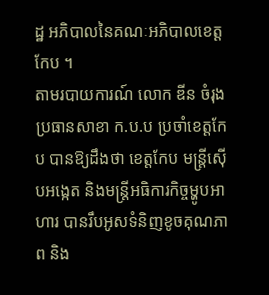ដ្ឋ អភិបាលនៃគណៈអភិបាលខេត្តកែប ។
តាមរបាយការណ៍ លោក ឌីន ចំរុង ប្រធានសាខា ក.ប.ប ប្រចាំខេត្តកែប បានឱ្យដឹងថា ខេត្តកែប មន្រ្តីស៊ើបអង្កេត និងមន្រ្តីអធិការកិច្ចម្ហូបអាហារ បានរឹបអូសទំនិញខូចគុណភាព និង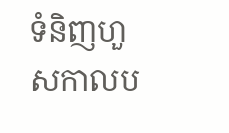ទំនិញហួសកាលប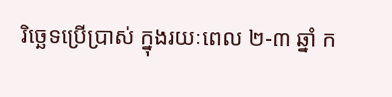រិច្ឆេទប្រើប្រាស់ ក្នុងរយៈពេល ២-៣ ឆ្នាំ ក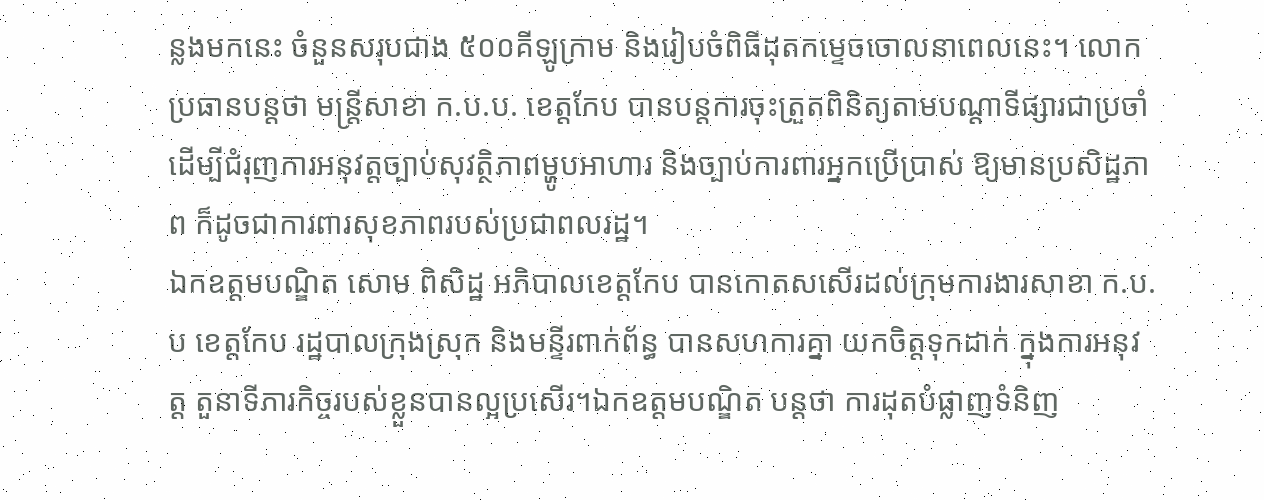ន្លងមកនេះ ចំនួនសរុបជាង ៥០០គីឡូក្រាម និងរៀបចំពិធីដុតកម្ទេចចោលនាពេលនេះ។ លោកប្រធានបន្តថា មន្រ្តីសាខា ក.ប.ប. ខេត្តកែប បានបន្តការចុះត្រួតពិនិត្យតាមបណ្ដាទីផ្សារជាប្រចាំ ដើម្បីជំរុញការអនុវត្តច្បាប់សុវត្ថិភាពម្ហូបអាហារ និងច្បាប់ការពារអ្នកប្រើប្រាស់ ឱ្យមានប្រសិដ្ឋភាព ក៏ដូចជាការពារសុខភាពរបស់ប្រជាពលរដ្ឋ។
ឯកឧត្តមបណ្ឌិត សោម ពិសិដ្ឋ អភិបាលខេត្តកែប បានកោតសសើរដល់ក្រុមការងារសាខា ក.ប.ប ខេត្តកែប រដ្ឋបាលក្រុងស្រុក និងមន្ទីរពាក់ព័ន្ធ បានសហការគ្នា យកចិត្តទុកដាក់ ក្នុងការអនុវត្ត តួនាទីភារកិច្ចរបស់ខ្លួនបានល្អប្រសើរ។ឯកឧត្តមបណ្ឌិត បន្ដថា ការដុតបំផ្លាញទំនិញ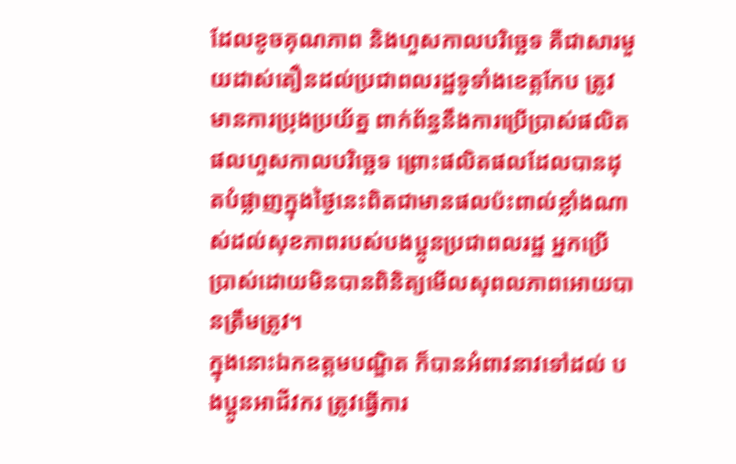ដែលខូចគុណភាព និងហួសកាលបរិច្ឆេទ គឺជាសារមួយដាស់តឿនដល់ប្រជាពលរដ្ឋទូទាំងខេត្តកែប ត្រូវមានការប្រុងប្រយ័ត្ន ពាក់ព័ន្ធនឹងការប្រើប្រាស់ផលិតផលហួសកាលបរិច្ឆេទ ព្រោះផលិតផលដែលបានដុតបំផ្លាញក្នុងថ្ងៃនេះពិតជាមានផលប៉ះពាល់ខ្លាំងណាស់ដល់សុខភាពរបស់បងប្អូនប្រជាពលរដ្ឋ អ្នកប្រើប្រាស់ដោយមិនបានពិនិត្យមើលសុពលភាពអោយបានត្រឹមត្រូវ។
ក្នុងនោះឯកឧត្តមបណ្ឌិត ក៏បានអំពាវនាវទៅដល់ បងប្អូនអាជីវករ ត្រូវធ្វើការ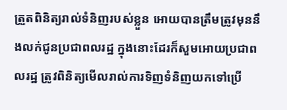ត្រួតពិនិត្យរាល់ទំនិញរបស់ខ្លួន អោយបានត្រឹមត្រូវមុននឹងលក់ជូនប្រជាពលរដ្ឋ ក្នុងនោះដែរក៏សួមអោយប្រជាពលរដ្ឋ ត្រូវពិនិត្យមើលរាល់ការទិញទំនិញយកទៅប្រើ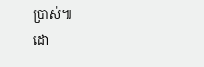ប្រាស់៕
ដោ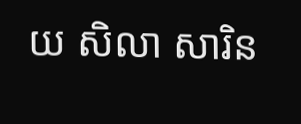យ សិលា សារិន